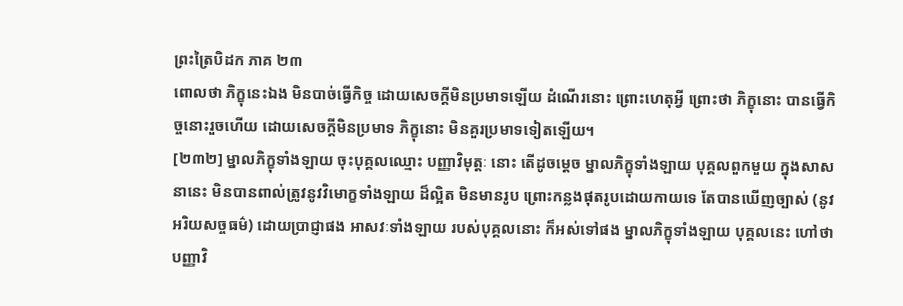ព្រះត្រៃបិដក ភាគ ២៣
ពោលថា ភិក្ខុនេះឯង មិនបាច់ធ្វើកិច្ច ដោយសេចក្តីមិនប្រមាទឡើយ ដំណើរនោះ ព្រោះហេតុអ្វី ព្រោះថា ភិក្ខុនោះ បានធ្វើកិច្ចនោះរួចហើយ ដោយសេចក្តីមិនប្រមាទ ភិក្ខុនោះ មិនគួរប្រមាទទៀតឡើយ។
[២៣២] ម្នាលភិក្ខុទាំងឡាយ ចុះបុគ្គលឈ្មោះ បញ្ញាវិមុត្តៈ នោះ តើដូចម្តេច ម្នាលភិក្ខុទាំងឡាយ បុគ្គលពួកមួយ ក្នុងសាសនានេះ មិនបានពាល់ត្រូវនូវវិមោក្ខទាំងឡាយ ដ៏ល្អិត មិនមានរូប ព្រោះកន្លងផុតរូបដោយកាយទេ តែបានឃើញច្បាស់ (នូវអរិយសច្ចធម៌) ដោយប្រាជ្ញាផង អាសវៈទាំងឡាយ របស់បុគ្គលនោះ ក៏អស់ទៅផង ម្នាលភិក្ខុទាំងឡាយ បុគ្គលនេះ ហៅថា បញ្ញាវិ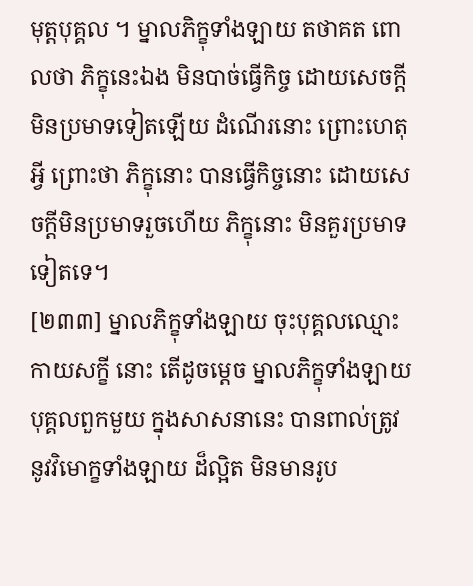មុត្តបុគ្គល ។ ម្នាលភិក្ខុទាំងឡាយ តថាគត ពោលថា ភិក្ខុនេះឯង មិនបាច់ធ្វើកិច្ច ដោយសេចក្តីមិនប្រមាទទៀតឡើយ ដំណើរនោះ ព្រោះហេតុអ្វី ព្រោះថា ភិក្ខុនោះ បានធ្វើកិច្ចនោះ ដោយសេចក្តីមិនប្រមាទរួចហើយ ភិក្ខុនោះ មិនគួរប្រមាទទៀតទេ។
[២៣៣] ម្នាលភិក្ខុទាំងឡាយ ចុះបុគ្គលឈ្មោះ កាយសក្ខី នោះ តើដូចម្តេច ម្នាលភិក្ខុទាំងឡាយ បុគ្គលពួកមួយ ក្នុងសាសនានេះ បានពាល់ត្រូវ នូវវិមោក្ខទាំងឡាយ ដ៏ល្អិត មិនមានរូប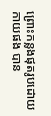ព្រោះកន្លងផុតរូបដោយកាយផង បាន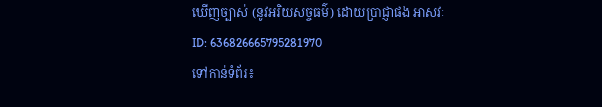ឃើញច្បាស់ (នូវអរិយសច្ចធម៌) ដោយប្រាជ្ញាផង អាសវៈ
ID: 636826665795281970
ទៅកាន់ទំព័រ៖